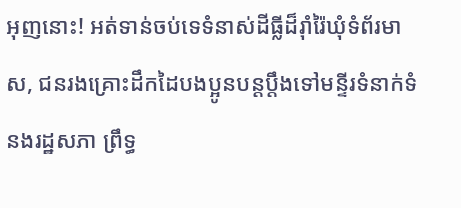អុញនោះ! អត់ទាន់ចប់ទេទំនាស់ដីធ្លីដ៏រ៉ាំរ៉ៃឃុំទំព័រមាស, ជនរងគ្រោះដឹកដៃបងប្អូនបន្តប្តឹងទៅមន្ទីរទំនាក់ទំនងរដ្ឋសភា ព្រឹទ្ធ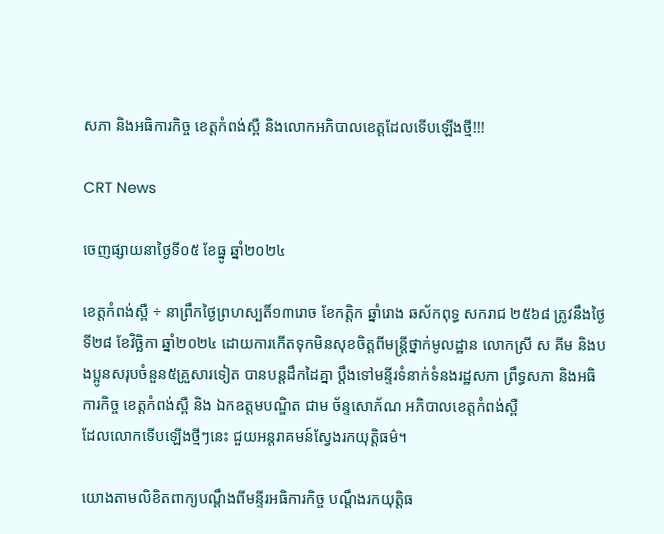សភា និងអធិការកិច្ច ខេត្តកំពង់ស្ពឺ និងលោកអភិបាលខេត្តដែលទេីបឡើងថ្មី!!!

CRT News

ចេញផ្សាយនាថ្ងៃទី០៥ ខែធ្នូ ឆ្នាំ២០២៤

ខេត្តកំពង់ស្ពឺ ÷ នាព្រឹកថ្ងៃព្រហស្បតិ៍១៣រោច ខែកត្តិក ឆ្នាំរោង ឆស័កពុទ្ធ សករាជ ២៥៦៨ ត្រូវនឹងថ្ងៃទី២៨ ខែវិច្ឆិកា ឆ្នាំ២០២៤ ដោយការកេីតទុកមិនសុខចិត្តពីមន្ត្រីថ្នាក់មូលដ្ឋាន លោកស្រី ស គីម និងបងប្អូនសរុបចំនួន៥គ្រួសារទៀត បានបន្តដឹកដៃគ្នា ប្តឹងទៅមន្ទីរទំនាក់ទំនងរដ្ឋសភា ព្រឹទ្ធសភា និងអធិការកិច្ច ខេត្តកំពង់ស្ពឺ និង ឯកឧត្តមបណ្ឌិត ជាម ច័ន្ទសោភ័ណ អភិបាលខេត្តកំពង់ស្ពឺ
ដែលលោកទេីបឡើងថ្មីៗនេះ ជួយអន្តរាគមន៍ស្វែងរកយុត្តិធម៌។

យោងតាមលិខិតពាក្យបណ្តឹងពីមន្ទីរអធិការកិច្ច បណ្តឹងរកយុត្តិធ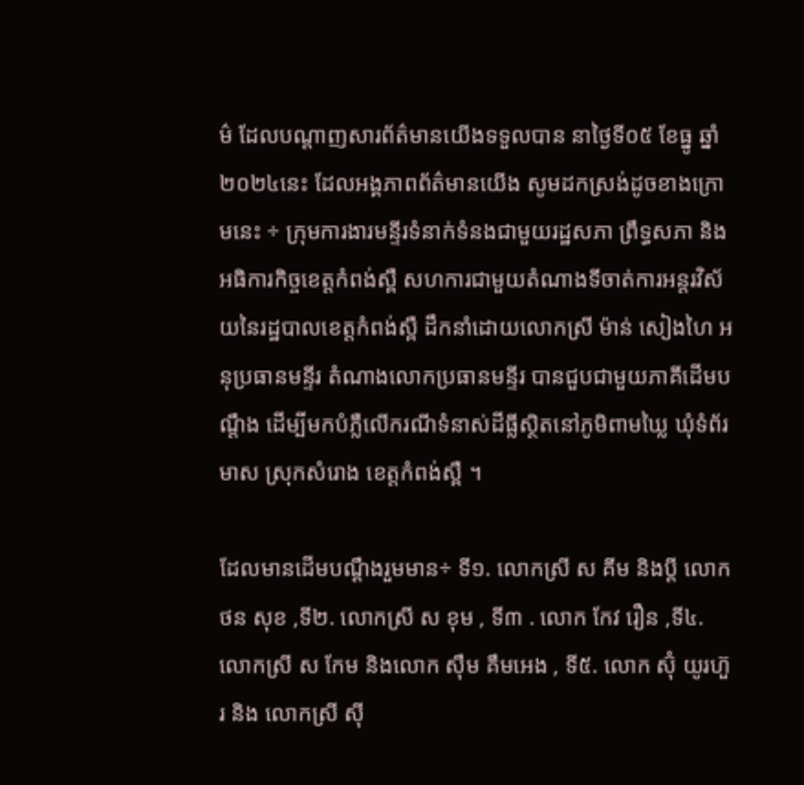ម៌ ដែលបណ្តាញសារព័ត៌មានយើងទទួលបាន នាថ្ងៃទី០៥ ខែធ្នូ ឆ្នាំ២០២៤នេះ ដែលអង្គភាពព័ត៌មានយើង សូមដកស្រង់ដូចខាងក្រោមនេះ ÷ ក្រុមការងារមន្ទីរទំនាក់ទំនងជាមួយរដ្ឋសភា ព្រឹទ្ធសភា និងអធិការកិច្ចខេត្តកំពង់ស្ពឺ សហការជាមួយតំណាងទីចាត់ការអន្តរវិស័យនៃរដ្ឋបាលខេត្តកំពង់ស្ពឺ ដឹកនាំដោយលោកស្រី ម៉ាន់ សៀងហៃ អនុប្រធានមន្ទីរ តំណាងលោកប្រធានមន្ទីរ បានជួបជាមួយភាគីដើមបណ្តឹង ដើម្បីមកបំភ្លឺលើករណីទំនាស់ដីធ្លីស្ថិតនៅភូមិពាមឃ្លៃ ឃុំទំព័រមាស ស្រុកសំរោង ខេត្តកំពង់ស្ពឺ ។

ដែលមានដើមបណ្ដឹងរួមមាន÷ ទី១. លោកស្រី ស គីម និងប្តី លោក ថន សុខ ,ទី២. លោកស្រី ស ខុម , ទី៣ . លោក កែវ រឿន ,ទី៤. លោកស្រី ស កែម និងលោក សុឹម គឹមអេង , ទី៥. លោក ស៊ុំ យូរហ៊ួរ និង លោកស្រី សុី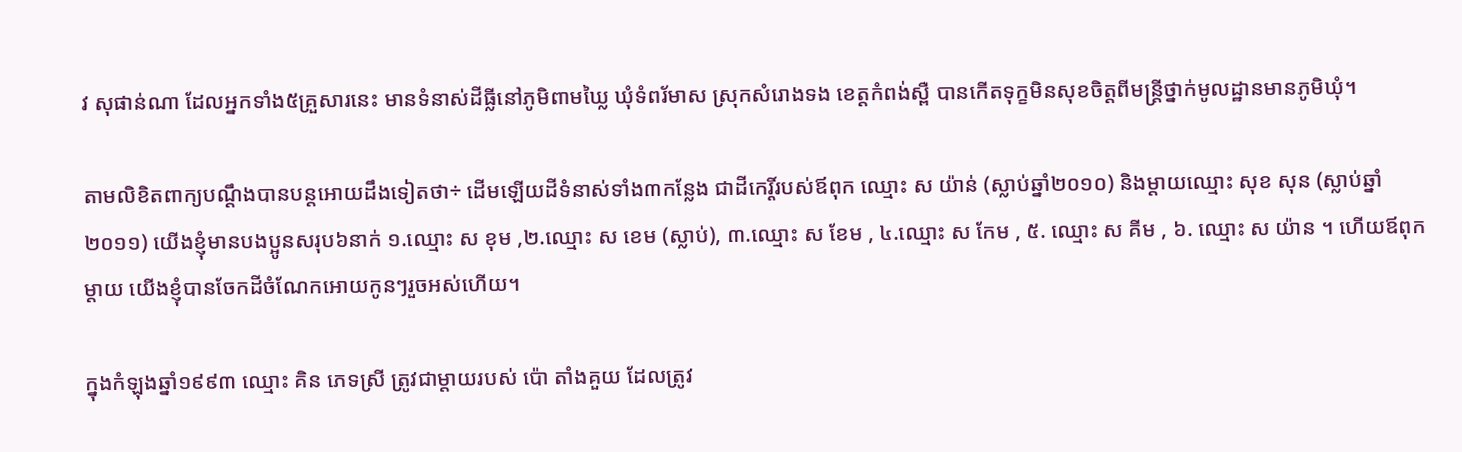វ សុផាន់ណា ដែលអ្នកទាំង៥គ្រួសារនេះ មានទំនាស់ដីធ្លីនៅភូមិពាមឃ្លៃ ឃុំទំពរ័មាស ស្រុកសំរោងទង ខេត្ដកំពង់ស្ពឺ បានកេីតទុក្ខមិនសុខចិត្តពីមន្ត្រីថ្នាក់មូលដ្ឋានមានភូមិឃុំ។

តាមលិខិតពាក្យបណ្តឹងបានបន្តអោយដឹងទៀតថា÷ ដេីមឡើយដីទំនាស់ទាំង៣កន្លែង ជាដីកេរ្តិ៍របស់ឪពុក ឈ្មោះ ស យ៉ាន់ (ស្លាប់ឆ្នាំ២០១០) និងម្តាយឈ្មោះ សុខ សុន (ស្លាប់ឆ្នាំ២០១១) យេីងខ្ញុំមានបងប្អូនសរុប៦នាក់ ១.ឈ្មោះ ស ខុម ,២.ឈ្មោះ ស ខេម (ស្លាប់), ៣.ឈ្មោះ ស ខែម , ៤.ឈ្មោះ ស កែម , ៥. ឈ្មោះ ស គីម , ៦. ឈ្មោះ ស យ៉ាន ។ ហើយឪពុកម្តាយ យេីងខ្ញុំបានចែកដីចំណែកអោយកូនៗរួចអស់ហេីយ។

ក្នុងកំឡុងឆ្នាំ១៩៩៣ ឈ្មោះ គិន ភេទស្រី ត្រូវជាម្តាយរបស់ ប៉ោ តាំងគួយ ដែលត្រូវ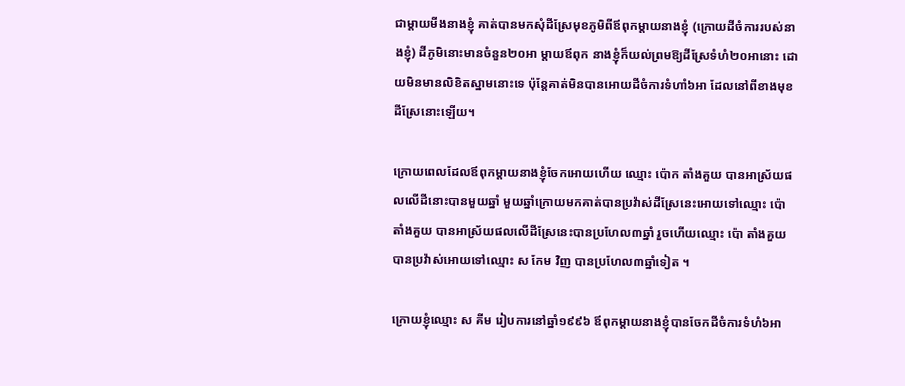ជាម្តាយមីងនាងខ្ញុំ គាត់បានមកសុំដីស្រែមុខភូមិពីឪពុកម្តាយនាងខ្ញុំ (ក្រោយដីចំការរបស់នាងខ្ញុំ) ដីភូមិនោះមានចំនួន២០អា ម្តាយឪពុក នាងខ្ញុំក៏យល់ព្រមឱ្យដីស្រែទំហំ២០អានោះ ដោយមិនមានលិខិតស្នាមនោះទេ ប៉ុន្តែគាត់មិនបានអោយដីចំការទំហាំ៦អា ដែលនៅពីខាងមុខដីស្រែនោះឡេីយ។

ក្រោយពេលដែលឪពុកម្តាយនាងខ្ញុំចែកអោយហើយ ឈ្មោះ ប៉ោក តាំងគួយ បានអាស្រ័យផលលើដីនោះបានមួយឆ្នាំ មួយឆ្នាំក្រោយមកគាត់បានប្រវ៉ាស់ដីស្រែនេះអោយទៅឈ្មោះ ប៉ោ តាំងគួយ បានអាស្រ័យផលលើដីស្រែនេះបានប្រហែល៣ឆ្នាំ រួចហើយឈ្មោះ ប៉ោ តាំងគួយ  បានប្រវ៉ាស់អោយទៅឈ្មោះ ស កែម វិញ បានប្រហែល៣ឆ្នាំទៀត ។

ក្រោយខ្ញុំឈ្មោះ ស គីម រៀបការនៅឆ្នាំ១៩៩៦ ឪពុកម្តាយនាងខ្ញុំបានចែកដីចំការទំហំ៦អា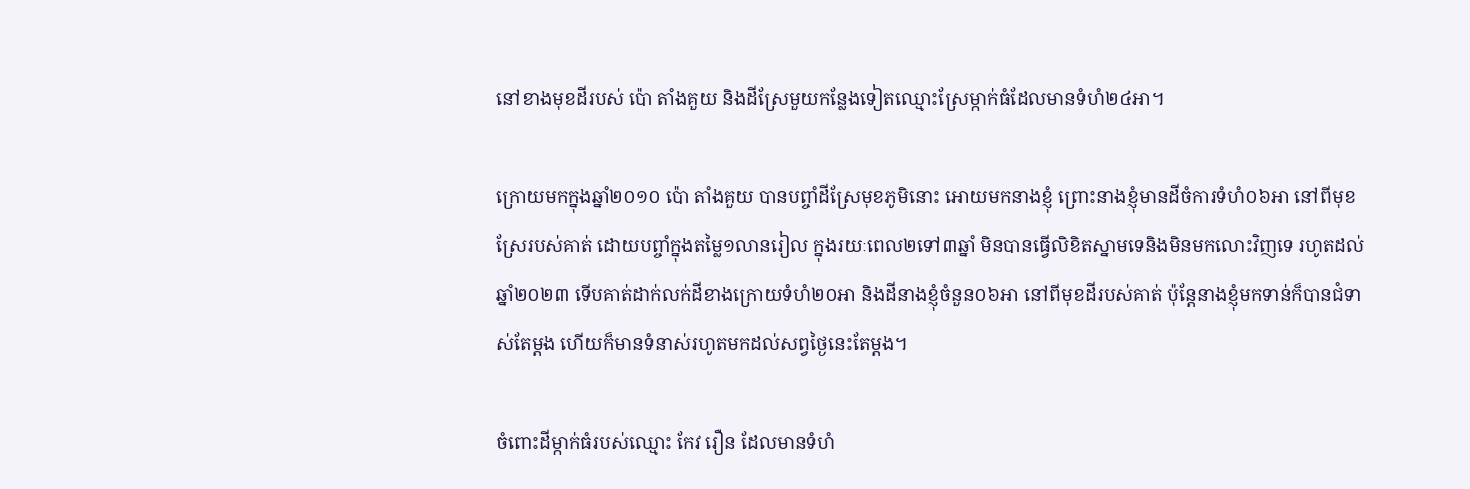នៅខាងមុខដីរបស់ ប៉ោ តាំងគួយ និងដីស្រែមួយកន្លែងទៀតឈ្មោះស្រែម្កាក់ធំដែលមានទំហំ២៤អា។

ក្រោយមកក្នុងឆ្នាំ២០១០ ប៉ោ តាំងគួយ បានបព្ចាំដីស្រែមុខភូមិនោះ អោយមកនាងខ្ញុំ ព្រោះនាងខ្ញុំមានដីចំការទំហំ០៦អា នៅពីមុខស្រែរបស់គាត់ ដោយបព្ចាំក្នុងតម្លៃ១លានរៀល ក្នុងរយៈពេល២ទៅ៣ឆ្នាំ មិនបានធ្វើលិខិតស្នាមទេនិងមិនមកលោះវិញទេ រហូតដល់ឆ្នាំ២០២៣ ទេីបគាត់ដាក់លក់ដីខាងក្រោយទំហំ២០អា និងដីនាងខ្ញុំចំនួន០៦អា នៅពីមុខដីរបស់គាត់ ប៉ុន្តែនាងខ្ញុំមកទាន់ក៏បានជំទាស់តែម្តង ហើយក៏មានទំនាស់រហូតមកដល់សព្វថ្ងៃនេះតែម្តង។

ចំពោះដីម្កាក់ធំរបស់ឈ្មោះ កែវ រឿន ដែលមានទំហំ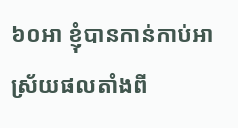៦០អា ខ្ញុំបានកាន់កាប់អាស្រ័យផលតាំងពី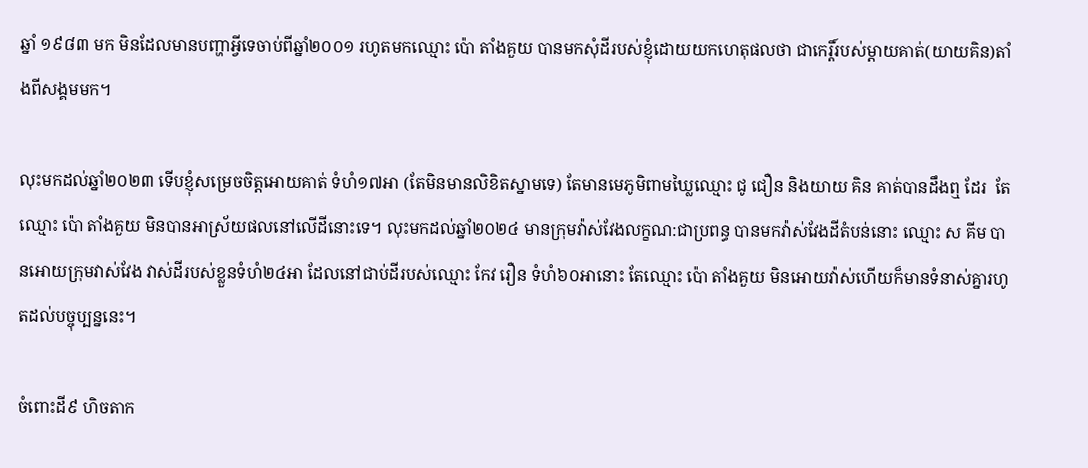ឆ្នាំ ១៩៨៣ មក មិនដែលមានបញ្ហាអ្វីទេចាប់ពីឆ្នាំ២០០១ រហូតមកឈ្មោះ ប៉ោ តាំងគួយ បានមកសុំដីរបស់ខ្ញុំដោយយកហេតុផលថា ជាកេរ្តិ៍របស់ម្តាយគាត់(យាយគិន)តាំងពីសង្គមមក។

លុះមកដល់ឆ្នាំ២០២៣ ទេីបខ្ញុំសម្រេចចិត្តអោយគាត់ ទំហំ១៧អា (តែមិនមានលិខិតស្នាមទេ) តែមានមេភូមិពាមឃ្លៃឈ្មោះ ជូ ជឿន និងយាយ គិន គាត់បានដឹងឮ ដែរ  តែឈ្មោះ ប៉ោ តាំងគួយ មិនបានអាស្រ័យផលនៅលើដីនោះទេ។ លុះមកដល់ឆ្នាំ២០២៤ មានក្រុមវ៉ាស់វែងលក្ខណ:ជាប្រពន្ធ បានមកវ៉ាស់វែងដីតំបន់នោះ ឈ្មោះ ស គីម បានអោយក្រុមវាស់វែង វាស់ដីរបស់ខ្លួនទំហំ២៤អា ដែលនៅជាប់ដីរបស់ឈ្មោះ កែវ រឿន ទំហំ៦០អានោះ តែឈ្មោះ ប៉ោ តាំងគួយ មិនអោយវ៉ាស់ហេីយក៏មានទំនាស់គ្នារហូតដល់បច្ចុប្បន្ននេះ។

ចំពោះដី៩ ហិចតាក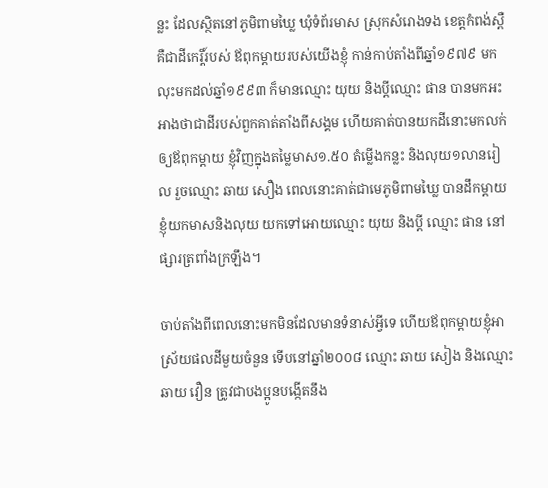ន្លះ ដែលស្ថិតនៅភូមិពាមឃ្លៃ ឃុំទំព័រមាស ស្រុកសំរោងទង ខេត្តកំពង់ស្ពឺ គឺជាដីកេរ្តិ៍របស់ ឪពុកម្តាយរបស់យេីងខ្ញុំ កាន់កាប់តាំងពីឆ្នាំ១៩៧៩ មក លុះមកដល់ឆ្នាំ១៩៩៣ ក៏មានឈ្មោះ យុយ និងប្តីឈ្មោះ ផាន បានមកអះអាងថាជាដីរបស់ពួកគាត់តាំងពីសង្គម ហើយគាត់បានយកដីនោះមកលក់ឲ្យឪពុកម្តាយ ខ្ញុំវិញក្នុងតម្លៃមាស១.៥០ តំម្លើងកន្លះ និងលុយ១លានរៀល រួចឈ្មោះ ឆាយ សឿង ពេលនោះគាត់ជាមេភូមិពាមឃ្លៃ បានដឹកម្តាយខ្ញុំយកមាសនិងលុយ យកទៅអោយឈ្មោះ យុយ និងប្តី ឈ្មោះ ផាន នៅផ្សារត្រពាំងក្រឡឹង។

ចាប់តាំងពីពេលនោះមកមិនដែលមានទំនាស់អ្វីទេ ហើយឪពុកម្តាយខ្ញុំអាស្រ័យផលដីមួយចំនួន ទេីបនៅឆ្នាំ២០០៨ ឈ្មោះ ឆាយ សៀង និងឈ្មោះ ឆាយ វឿន ត្រូវជាបងប្អូនបង្កើតនឹង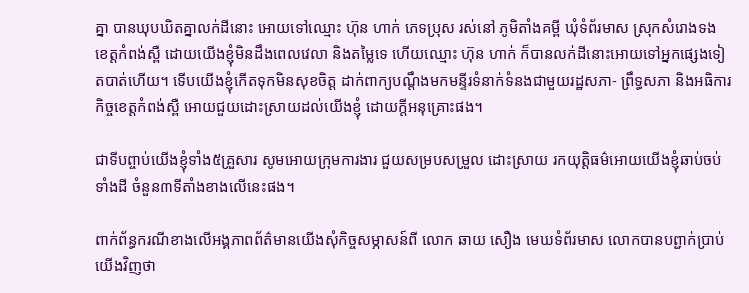គ្នា បានឃុបឃិតគ្នាលក់ដីនោះ អោយទៅឈ្មោះ ហ៊ុន ហាក់ ភេទប្រុស រស់នៅ ភូមិតាំងគម្ពី ឃុំទំព័រមាស ស្រុកសំរោងទង ខេត្តកំពង់ស្ពឺ ដោយយេីងខ្ញុំមិនដឹងពេលវេលា និងតម្លៃទេ ហើយឈ្មោះ ហ៊ុន ហាក់ ក៏បានលក់ដីនោះអោយទៅអ្នកផ្សេងទៀតបាត់ហើយ។ ទេីបយេីងខ្ញុំកេីតទុកមិនសុខចិត្ត ដាក់ពាក្យបណ្តឹងមកមន្ទីរទំនាក់ទំនងជាមួយរដ្ឋសភា- ព្រឹទ្ធសភា និងអធិការកិច្ចខេត្តកំពង់ស្ពឺ អោយជួយដោះស្រាយដល់យេីងខ្ញុំ ដោយក្តីអនុគ្រោះផង។

ជាទីបព្ចាប់យេីងខ្ញុំទាំង៥គ្រួសារ សូមអោយក្រុមការងារ ជួយសម្របសម្រួល ដោះស្រាយ រកយុត្តិធម៌អោយយើងខ្ញុំឆាប់ចប់ទាំងដី ចំនួន៣ទីតាំងខាងលេីនេះផង។

ពាក់ព័ន្ធករណីខាងលើអង្គភាពព័ត៌មានយើងសុំកិច្ចសម្ភាសន៍ពី លោក ឆាយ សឿង មេឃទំព័រមាស លោកបានបព្ជាក់ប្រាប់យេីងវិញថា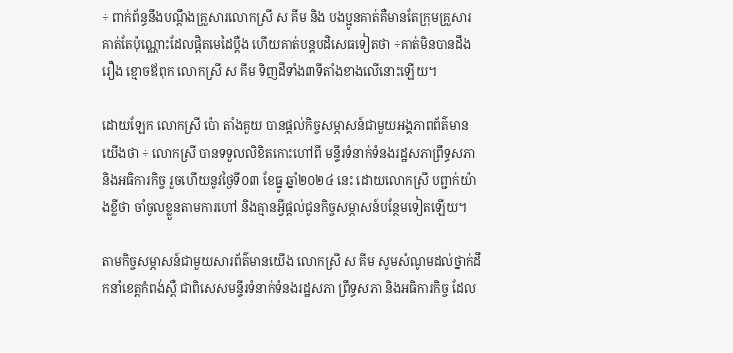÷ ពាក់ព័ន្ធនឹងបណ្តឹងគ្រួសារលោកស្រី ស គីម និង បងប្អូនគាត់គឺមានតែក្រុមគ្រួសារគាត់តែប៉ុណ្ណោះដែលផ្តិតមេដៃប្តឺង ហើយគាត់បន្តបដិសេធទៀតថា ÷គាត់មិនបានដឹងរឿង ខ្មោចឪពុក លោកស្រី ស គីម ទិញដីទាំង៣ទីតាំងខាងលេីនោះឡេីយ។

ដោយឡែក លោកស្រី ប៉ោ តាំងគួយ បានផ្តល់កិច្ចសម្ភាសន៍ជាមួយអង្គភាពព័ត៌មានយើងថា ÷ លោកស្រី បានទទួលលិខិតកោះហៅពី មន្ទីរទំនាក់ទំនងរដ្ឋសភាព្រឹទ្ធសភា និងអធិការកិច្ច រួចហើយនូវថ្ងៃទី០៣ ខែធ្នូ ឆ្នាំ២០២៤ នេះ ដោយលោកស្រី បព្ជាក់យ៉ាងខ្លីថា ចាំចូលខ្លួនតាមការហៅ និងគ្មានអ្វីផ្តល់ជូនកិច្ចសម្ភាសន៍បន្ថែមទៀតឡើយ។

តាមកិច្ចសម្ភាសន៍ជាមួយសារព័ត៌មានយើង លោកស្រី ស គីម សូមសំណូមដល់ថ្នាក់ដឹកនាំខេត្តកំពង់ស្ពឺ ជាពិសេសមន្ទីរទំនាក់ទំនងរដ្ឋសភា ព្រឹទ្ធសភា និងអធិការកិច្ច ដែល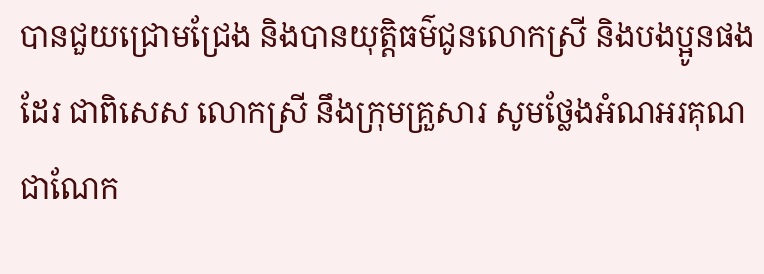បានជួយជ្រោមជ្រែង និងបានយុត្តិធម៌ជូនលោកស្រី និងបងប្អូនផងដែរ ជាពិសេស លោកស្រី នឹងក្រុមគ្រួសារ សូមថ្លែងអំណអរគុណជាណែក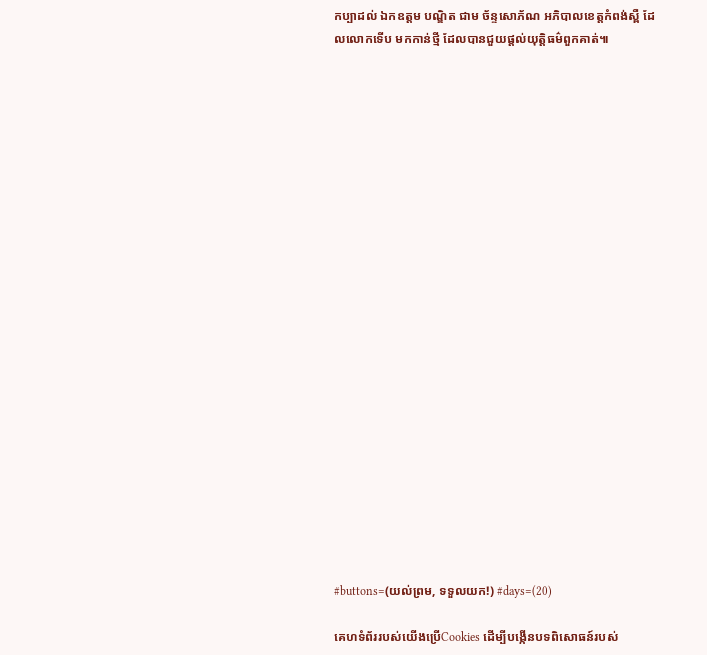កប្បាដល់ ឯកឧត្តម បណ្ឌិត ជាម ច័ន្ទសោភ័ណ អភិបាលខេត្តកំពង់ស្ពឺ ដែលលោកទេីប មកកាន់ថ្មី ដែលបានជួយផ្តល់យុត្តិធម៌ពួកគាត់៕























#buttons=(យល់ព្រម, ទទួលយក!) #days=(20)

គេហទំព័ររបស់យើងប្រើCookies ដើម្បីបង្កើនបទពិសោធន៍របស់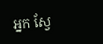អ្នក ស្វែ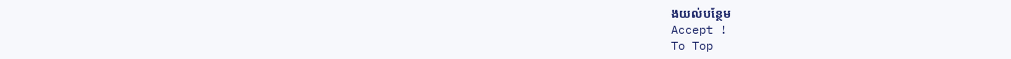ងយល់បន្ថែម
Accept !
To Top